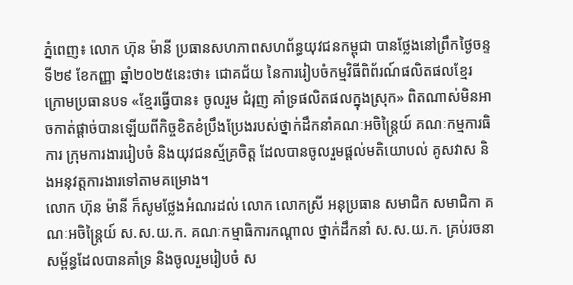ភ្នំពេញ៖ លោក ហ៊ុន ម៉ានី ប្រធានសហភាពសហព័ន្ធយុវជនកម្ពុជា បានថ្លែងនៅព្រឹកថ្ងៃចន្ទទី២៩ ខែកញ្ញា ឆ្នាំ២០២៥នេះថា៖ ជោគជ័យ នៃការរៀបចំកម្មវិធីពិព័រណ៍ផលិតផលខ្មែរ ក្រោមប្រធានបទ «ខ្មែរធ្វើបាន៖ ចូលរួម ជំរុញ គាំទ្រផលិតផលក្នុងស្រុក» ពិតណាស់មិនអាចកាត់ផ្តាច់បានឡើយពីកិច្ចខិតខំប្រឹងប្រែងរបស់ថ្នាក់ដឹកនាំគណៈអចិន្រ្តៃយ៍ គណៈកម្មការធិការ ក្រុមការងាររៀបចំ និងយុវជនស្ម័គ្រចិត្ត ដែលបានចូលរួមផ្តល់មតិយោបល់ គូសវាស និងអនុវត្តការងារទៅតាមគម្រោង។
លោក ហ៊ុន ម៉ានី ក៏សូមថ្លែងអំណរដល់ លោក លោកស្រី អនុប្រធាន សមាជិក សមាជិកា គណៈអចិន្ត្រៃយ៍ ស.ស.យ.ក. គណៈកម្មាធិការកណ្តាល ថ្នាក់ដឹកនាំ ស.ស.យ.ក. គ្រប់រចនាសម្ព័ន្ធដែលបានគាំទ្រ និងចូលរួមរៀបចំ ស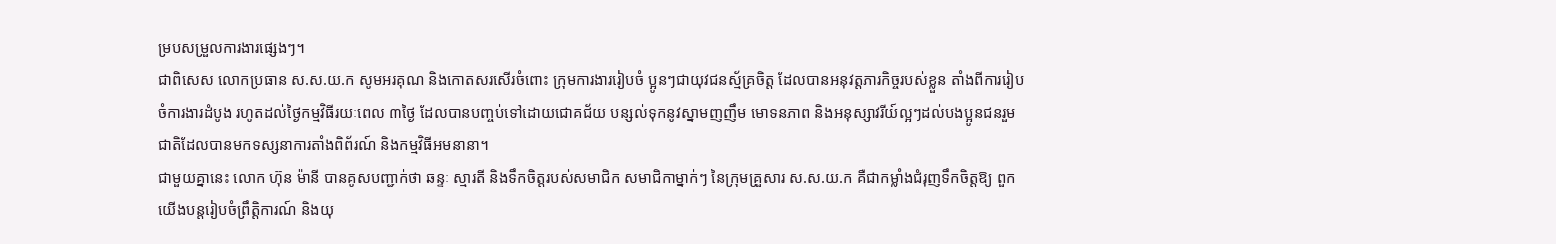ម្របសម្រួលការងារផ្សេងៗ។
ជាពិសេស លោកប្រធាន ស.ស.យ.ក សូមអរគុណ និងកោតសរសើរចំពោះ ក្រុមការងាររៀបចំ ប្អូនៗជាយុវជនស្ម័គ្រចិត្ត ដែលបានអនុវត្តភារកិច្ចរបស់ខ្លួន តាំងពីការរៀបចំការងារដំបូង រហូតដល់ថ្ងៃកម្មវិធីរយៈពេល ៣ថ្ងៃ ដែលបានបញ្ចប់ទៅដោយជោគជ័យ បន្សល់ទុកនូវស្នាមញញឹម មោទនភាព និងអនុស្សាវរីយ៍ល្អៗដល់បងប្អូនជនរួមជាតិដែលបានមកទស្សនាការតាំងពិព័រណ៍ និងកម្មវិធីអមនានា។
ជាមួយគ្នានេះ លោក ហ៊ុន ម៉ានី បានគូសបញ្ជាក់ថា ឆន្ទៈ ស្មារតី និងទឹកចិត្តរបស់សមាជិក សមាជិកាម្នាក់ៗ នៃក្រុមគ្រួសារ ស.ស.យ.ក គឺជាកម្លាំងជំរុញទឹកចិត្តឱ្យ ពួកយើងបន្តរៀបចំព្រឹត្តិការណ៍ និងយុ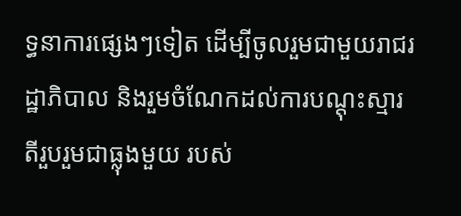ទ្ធនាការផ្សេងៗទៀត ដើម្បីចូលរួមជាមួយរាជរដ្ឋាភិបាល និងរួមចំណែកដល់ការបណ្តុះស្មារតីរួបរួមជាធ្លុងមួយ របស់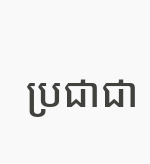ប្រជាជា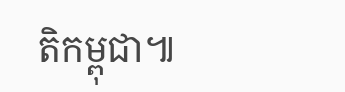តិកម្ពុជា៕